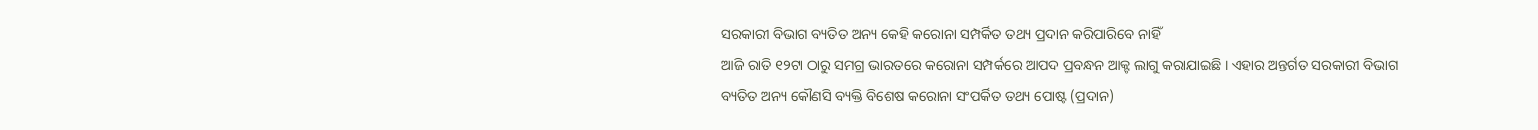ସରକାରୀ ବିଭାଗ ବ୍ୟତିତ ଅନ୍ୟ କେହି କରୋନା ସମ୍ପର୍କିତ ତଥ୍ୟ ପ୍ରଦାନ କରିପାରିବେ ନାହିଁ
ଆଜି ରାତି ୧୨ଟା ଠାରୁ ସମଗ୍ର ଭାରତରେ କରୋନା ସମ୍ପର୍କରେ ଆପଦ ପ୍ରବନ୍ଧନ ଆକ୍ଟ ଲାଗୁ କରାଯାଇଛି । ଏହାର ଅନ୍ତର୍ଗତ ସରକାରୀ ବିଭାଗ ବ୍ୟତିତ ଅନ୍ୟ କୌଣସି ବ୍ୟକ୍ତି ବିଶେଷ କରୋନା ସଂପର୍କିତ ତଥ୍ୟ ପୋଷ୍ଟ (ପ୍ରଦାନ)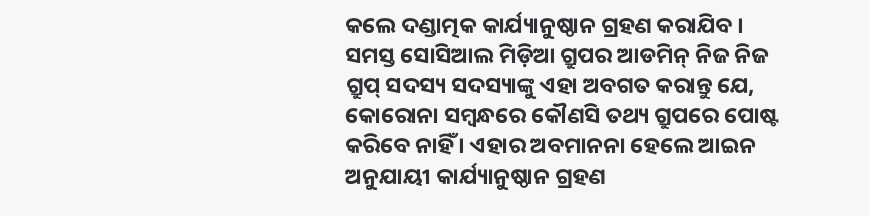କଲେ ଦଣ୍ଡାତ୍ମକ କାର୍ଯ୍ୟାନୁଷ୍ଠାନ ଗ୍ରହଣ କରାଯିବ । ସମସ୍ତ ସୋସିଆଲ ମିଡ଼ିଆ ଗ୍ରୁପର ଆଡମିନ୍ ନିଜ ନିଜ ଗ୍ରୁପ୍ ସଦସ୍ୟ ସଦସ୍ୟାଙ୍କୁ ଏହା ଅବଗତ କରାନ୍ତୁ ଯେ, କୋରୋନା ସମ୍ବନ୍ଧରେ କୌଣସି ତଥ୍ୟ ଗ୍ରୁପରେ ପୋଷ୍ଟ କରିବେ ନାହିଁ । ଏହାର ଅବମାନନା ହେଲେ ଆଇନ ଅନୁଯାୟୀ କାର୍ଯ୍ୟାନୁଷ୍ଠାନ ଗ୍ରହଣ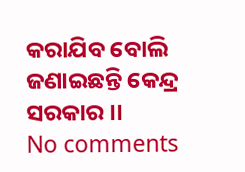କରାଯିବ ବୋଲି ଜଣାଇଛନ୍ତି କେନ୍ଦ୍ର ସରକାର ।।
No comments